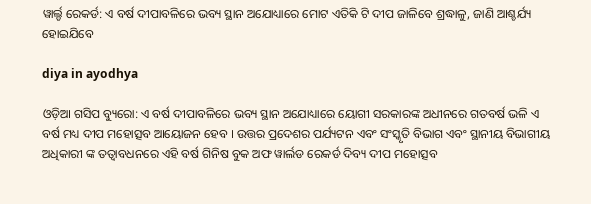ୱାର୍ଲ୍ଡ ରେକର୍ଡ: ଏ ବର୍ଷ ଦୀପାବଳିରେ ଭବ୍ୟ ସ୍ଥାନ ଅଯୋଧ୍ୟାରେ ମୋଟ ଏତିକି ଟି ଦୀପ ଜାଳିବେ ଶ୍ରଦ୍ଧାଳୁ, ଜାଣି ଆଶ୍ଚର୍ଯ୍ୟ ହୋଇଯିବେ

diya in ayodhya

ଓଡ଼ିଆ ଗସିପ ବ୍ୟୁରୋ: ଏ ବର୍ଷ ଦୀପାବଳିରେ ଭବ୍ୟ ସ୍ଥାନ ଅଯୋଧ୍ୟାରେ ୟୋଗୀ ସରକାରଙ୍କ ଅଧୀନରେ ଗତବର୍ଷ ଭଳି ଏ ବର୍ଷ ମଧ୍ୟ ଦୀପ ମହୋତ୍ସବ ଆୟୋଜନ ହେବ । ଉତ୍ତର ପ୍ରଦେଶର ପର୍ଯ୍ୟଟନ ଏବଂ ସଂସ୍କୃତି ବିଭାଗ ଏବଂ ସ୍ଥାନୀୟ ବିଭାଗୀୟ ଅଧିକାରୀ ଙ୍କ ତତ୍ୱାବଧନରେ ଏହି ବର୍ଷ ଗିନିଷ ବୁକ ଅଫ ୱାର୍ଲଡ ରେକର୍ଡ ଦିବ୍ୟ ଦୀପ ମହୋତ୍ସବ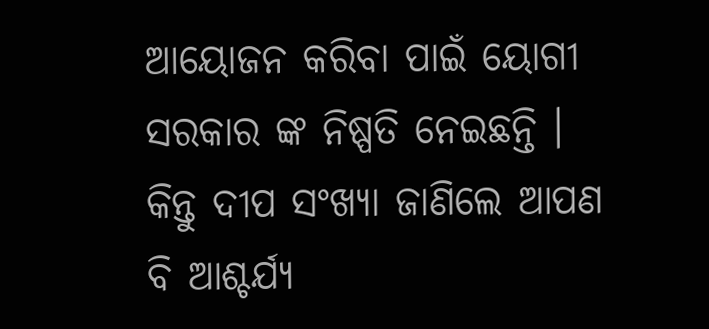ଆୟୋଜନ କରିବା ପାଇଁ ୟୋଗୀ ସରକାର ଙ୍କ ନିଷ୍ପତି ନେଇଛନ୍ତି । କିନ୍ତୁ ଦୀପ ସଂଖ୍ୟା ଜାଣିଲେ ଆପଣ ବି ଆଶ୍ଚର୍ଯ୍ୟ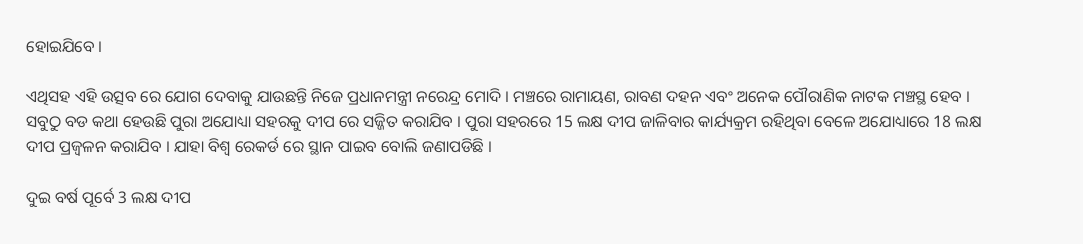ହୋଇଯିବେ ।

ଏଥିସହ ଏହି ଉତ୍ସବ ରେ ଯୋଗ ଦେବାକୁ ଯାଉଛନ୍ତି ନିଜେ ପ୍ରଧାନମନ୍ତ୍ରୀ ନରେନ୍ଦ୍ର ମୋଦି । ମଞ୍ଚରେ ରାମାୟଣ, ରାବଣ ଦହନ ଏବଂ ଅନେକ ପୌରାଣିକ ନାଟକ ମଞ୍ଚସ୍ଥ ହେବ । ସବୁଠୁ ବଡ କଥା ହେଉଛି ପୁରା ଅଯୋଧ୍ୟା ସହରକୁ ଦୀପ ରେ ସଜ୍ଜିତ କରାଯିବ । ପୁରା ସହରରେ 15 ଲକ୍ଷ ଦୀପ ଜାଳିବାର କାର୍ଯ୍ୟକ୍ରମ ରହିଥିବା ବେଳେ ଅଯୋଧ୍ୟାରେ 18 ଲକ୍ଷ ଦୀପ ପ୍ରଜ୍ବଳନ କରାଯିବ । ଯାହା ବିଶ୍ୱ ରେକର୍ଡ ରେ ସ୍ଥାନ ପାଇବ ବୋଲି ଜଣାପଡିଛି ।

ଦୁଇ ବର୍ଷ ପୂର୍ବେ 3 ଲକ୍ଷ ଦୀପ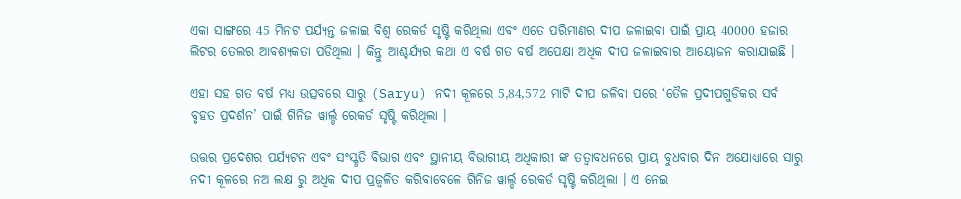ଏକା ସାଙ୍ଗରେ 45 ମିନଟ ପର୍ଯ୍ୟନ୍ତ ଜଳାଇ ବିଶ୍ୱ ରେକର୍ଡ ସୃଷ୍ଟି କରିଥିଲା ଏବଂ ଏତେ ପରିମାଣର ଦୀପ ଜଳାଇବା ପାଇଁ ପ୍ରାୟ 40000 ହଜାର ଲିଟର ତେଲର ଆବଶ୍ୟକତା ପଡିଥିଲା । କିନ୍ତୁ ଆଶ୍ଚର୍ଯ୍ୟର କଥା ଏ ବର୍ଷ ଗତ ବର୍ଷ ଅପେକ୍ଷା ଅଧିକ ଦୀପ ଜଳାଇବାର ଆୟୋଜନ କରାଯାଇଛି ।

ଏହା ସହ ଗତ ବର୍ଷ ମଧ୍ୟ ଉତ୍ସବରେ ସାରୁ (Saryu) ନଦୀ କୂଳରେ 5,84,572 ମାଟି ଦୀପ ଜଳିବା ପରେ ‘ତୈଳ ପ୍ରଦୀପଗୁଡିକର ସର୍ବ ବୃହତ ପ୍ରଦର୍ଶନ’ ପାଇଁ ଗିନିଜ ୱାର୍ଲ୍ଡ ରେକର୍ଡ ସୃଷ୍ଟି କରିଥିଲା ।

ଉତ୍ତର ପ୍ରଦେଶର ପର୍ଯ୍ୟଟନ ଏବଂ ସଂସ୍କୃତି ବିଭାଗ ଏବଂ ସ୍ଥାନୀୟ ବିଭାଗୀୟ ଅଧିକାରୀ ଙ୍କ ତତ୍ୱାବଧନରେ ପ୍ରାୟ ବୁଧବାର ଦିନ ଅଯୋଧ୍ୟାରେ ସାରୁ ନଦୀ କୂଳରେ ନଅ ଲକ୍ଷ ରୁ ଅଧିକ ଦୀପ ପ୍ରଜ୍ୱଳିତ କରିବାବେଳେ ଗିନିଜ ୱାର୍ଲ୍ଡ ରେକର୍ଡ ସୃଷ୍ଟି କରିଥିଲା । ଏ ନେଇ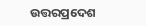ଉତ୍ତରପ୍ରଦେଶ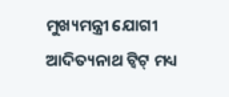ମୁଖ୍ୟମନ୍ତ୍ରୀ ଯୋଗୀ ଆଦିତ୍ୟନାଥ ଟ୍ୱିଟ୍‌ ମଧ୍ୟ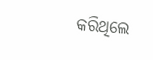କରିଥିଲେ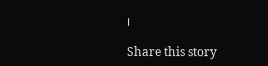।

Share this story